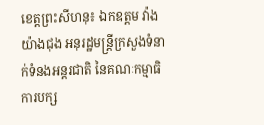ខេត្តព្រះសីហនុ៖ ឯកឧត្ដម វ៉ាង យ៉ាងជុង អនុរដ្ឋមន្រ្តីក្រសួងទំនាក់ទំនងអន្តរជាតិ នៃគណៈកម្មាធិការបក្ស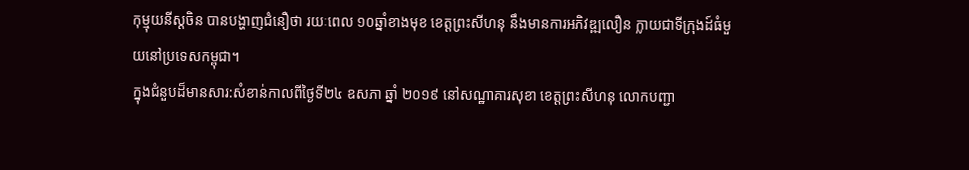កុម្មុយនីស្តចិន បានបង្ហាញជំនឿថា រយៈពេល ១០ឆ្នាំខាងមុខ ខេត្តព្រះសីហនុ នឹងមានការអភិវឌ្ឍលឿន ក្លាយជាទីក្រុងដ៍ធំមួយនៅប្រទេសកម្ពុជា។
ក្នុងជំនួបដ៏មានសារ:សំខាន់កាលពីថ្ងៃទី២៤ ឧសភា ឆ្នាំ ២០១៩ នៅសណ្ឋាគារសុខា ខេត្តព្រះសីហនុ លោកបញ្ជា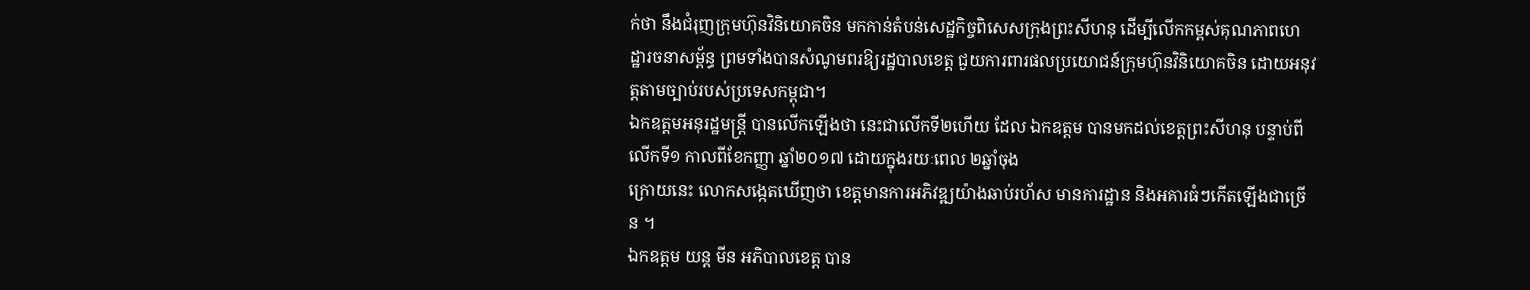ក់ថា នឹងជំរុញក្រុមហ៊ុនវិនិយោគចិន មកកាន់តំបន់សេដ្ឋកិច្ចពិសេសក្រុងព្រះសីហនុ ដើម្បីលើកកម្ពស់គុណភាពហេដ្ឋារចនាសម្ព័ន្ធ ព្រមទាំងបានសំណូមពរឱ្យរដ្ឋបាលខេត្ត ជួយការពារផលប្រយោជន៍ក្រុមហ៊ុនវិនិយោគចិន ដោយអនុវត្តតាមច្បាប់របស់ប្រទេសកម្ពុជា។
ឯកឧត្ដមអនុរដ្ឋមន្រ្តី បានលើកឡើងថា នេះជាលើកទី២ហើយ ដែល ឯកឧត្ដម បានមកដល់ខេត្តព្រះសីហនុ បន្ទាប់ពីលើកទី១ កាលពីខែកញ្ញា ឆ្នាំ២០១៧ ដោយក្នុងរយៈពេល ២ឆ្នាំចុង
ក្រោយនេះ លោកសង្កេតឃើញថា ខេត្តមានការអភិវឌ្ឍយ៉ាងឆាប់រហ័ស មានការដ្ឋាន និងអគារធំៗកើតឡើងជាច្រើន ។
ឯកឧត្ដម យន្ត មីន អភិបាលខេត្ត បាន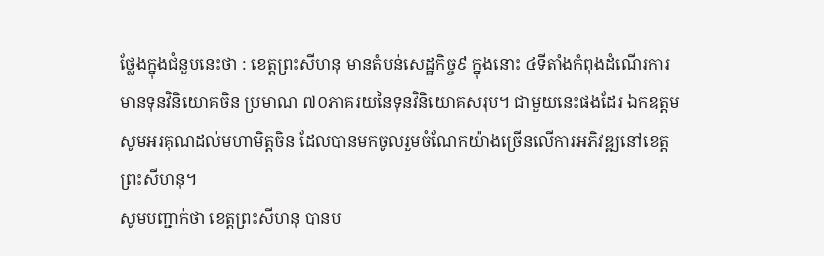ថ្លែងក្នុងជំនួបនេះថា : ខេត្តព្រះសីហនុ មានតំបន់សេដ្ឋកិច្ច៩ ក្នុងនោះ ៤ទីតាំងកំពុងដំណើរការ មានទុនវិនិយោគចិន ប្រមាណ ៧០ភាគរយនៃទុនវិនិយោគសរុប។ ជាមួយនេះផងដែរ ឯកឧត្ដម សូមអរគុណដល់មហាមិត្តចិន ដែលបានមកចូលរួមចំណែកយ៉ាងច្រេីនលេីការអភិវឌ្ឍនៅខេត្តព្រះសីហនុ។
សូមបញ្ជាក់ថា ខេត្តព្រះសីហនុ បានប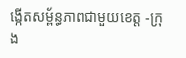ង្កើតសម្ព័ន្ធភាពជាមួយខេត្ត -ក្រុង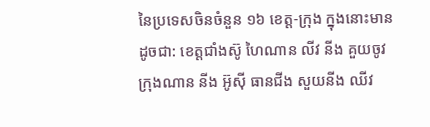នៃប្រទេសចិនចំនួន ១៦ ខេត្ត-ក្រុង ក្នុងនោះមានដូចជា: ខេត្តជាំងស៊ូ ហៃណាន លីវ នីង គួយចូវ ក្រុងណាន នីង អ៊ូស៊ី ធានជីង សួយនីង ឈីវ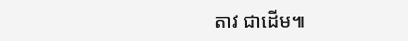តាវ ជាដើម៕